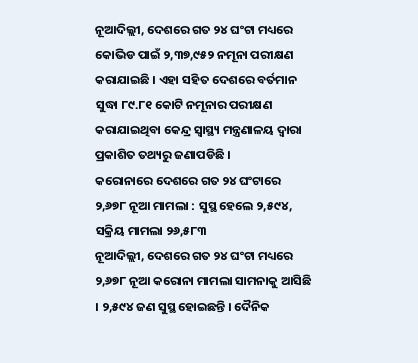ନୂଆଦିଲ୍ଲୀ, ଦେଶରେ ଗତ ୨୪ ଘଂଟା ମଧ୍ୟରେ କୋଭିଡ ପାଇଁ ୨,୩୭,୯୫୨ ନମୂନା ପରୀକ୍ଷଣ କରାଯାଇଛି । ଏହା ସହିତ ଦେଶରେ ବର୍ତମାନ ସୁଦ୍ଧା ୮୯.୮୧ କୋଟି ନମୂନାର ପରୀକ୍ଷଣ କରାଯାଇଥିବା କେନ୍ଦ୍ର ସ୍ଵାସ୍ଥ୍ୟ ମନ୍ତ୍ରଣାଳୟ ଦ୍ଵାରା ପ୍ରକାଶିତ ତଥ୍ୟରୁ ଜଣାପଡିଛି ।
କରୋନାରେ ଦେଶରେ ଗତ ୨୪ ଘଂଟାରେ ୨,୬୭୮ ନୂଆ ମାମଲା : ସୁସ୍ଥ ହେଲେ ୨,୫୯୪, ସକ୍ରିୟ ମାମଲା ୨୬,୫୮୩
ନୂଆଦିଲ୍ଲୀ, ଦେଶରେ ଗତ ୨୪ ଘଂଟା ମଧ୍ୟରେ ୨,୬୭୮ ନୂଆ କରୋନା ମାମଲା ସାମନାକୁ ଆସିଛି । ୨,୫୯୪ ଜଣ ସୁସ୍ଥ ହୋଇଛନ୍ତି । ଦୈନିକ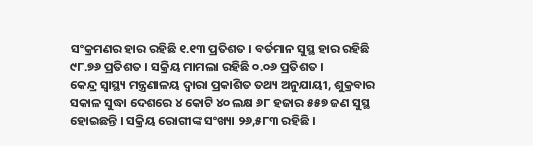ସଂକ୍ରମଣର ହାର ରହିଛି ୧.୧୩ ପ୍ରତିଶତ । ବର୍ତମାନ ସୁସ୍ଥ ହାର ରହିଛି ୯୮.୭୬ ପ୍ରତିଶତ । ସକ୍ରିୟ ମାମଲା ରହିଛି ୦.୦୬ ପ୍ରତିଶତ ।
କେନ୍ଦ୍ର ସ୍ଵାସ୍ଥ୍ୟ ମନ୍ତ୍ରଣାଳୟ ଦ୍ଵାରା ପ୍ରକାଶିତ ତଥ୍ୟ ଅନୁଯାୟୀ, ଶୁକ୍ରବାର ସକାଳ ସୁଦ୍ଧା ଦେଶରେ ୪ କୋଟି ୪୦ ଲକ୍ଷ ୬୮ ହଜାର ୫୫୭ ଜଣ ସୁସ୍ଥ ହୋଇଛନ୍ତି । ସକ୍ରିୟ ରୋଗୀଙ୍କ ସଂଖ୍ୟା ୨୬,୫୮୩ ରହିଛି ।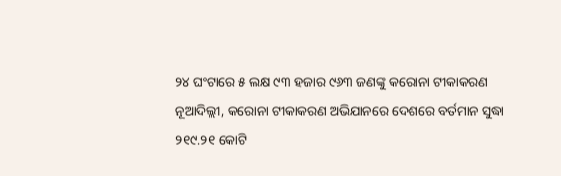୨୪ ଘଂଟାରେ ୫ ଲକ୍ଷ ୯୩ ହଜାର ୯୬୩ ଜଣଙ୍କୁ କରୋନା ଟୀକାକରଣ
ନୂଆଦିଲ୍ଲୀ, କରୋନା ଟୀକାକରଣ ଅଭିଯାନରେ ଦେଶରେ ବର୍ତମାନ ସୁଦ୍ଧା ୨୧୯.୨୧ କୋଟି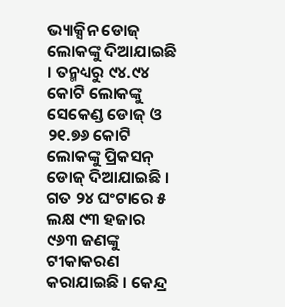ଭ୍ୟାକ୍ସିନ ଡୋଜ୍ ଲୋକଙ୍କୁ ଦିଆଯାଇଛି । ତନ୍ମଧ୍ୟରୁ ୯୪.୯୪ କୋଟି ଲୋକଙ୍କୁ ସେକେଣ୍ଡ ଡୋଜ୍ ଓ ୨୧.୭୬ କୋଟି ଲୋକଙ୍କୁ ପ୍ରିକସନ୍ ଡୋଜ୍ ଦିଆଯାଇଛି । ଗତ ୨୪ ଘଂଟାରେ ୫ ଲକ୍ଷ ୯୩ ହଜାର ୯୬୩ ଜଣଙ୍କୁ ଟୀକାକରଣ କରାଯାଇଛି । କେନ୍ଦ୍ର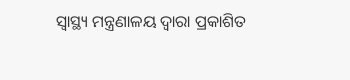ସ୍ଵାସ୍ଥ୍ୟ ମନ୍ତ୍ରଣାଳୟ ଦ୍ଵାରା ପ୍ରକାଶିତ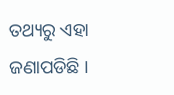ତଥ୍ୟରୁ ଏହା ଜଣାପଡିଛି ।